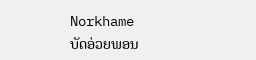Norkhame
ບັດອ່ວຍພອນ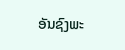ອັນຊົງພະ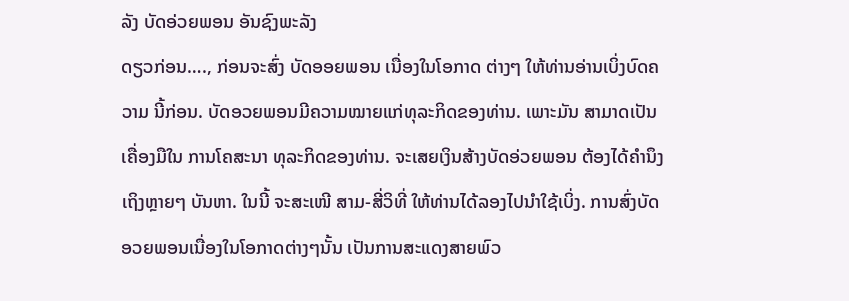ລັງ ບັດອ່ວຍພອນ ອັນຊົງພະລັງ
ດຽວກ່ອນ…., ກ່ອນຈະສົ່ງ ບັດອອຍພອນ ເນື່ອງໃນໂອກາດ ຕ່າງໆ ໃຫ້ທ່ານອ່ານເບິ່ງບົດຄວາມ ນີ້ກ່ອນ. ບັດອວຍພອນມີຄວາມໝາຍແກ່ທຸລະກິດຂອງທ່ານ. ເພາະມັນ ສາມາດເປັນເຄື່ອງມືໃນ ການໂຄສະນາ ທຸລະກິດຂອງທ່ານ. ຈະເສຍເງິນສ້າງບັດອ່ວຍພອນ ຕ້ອງໄດ້ຄຳນຶງເຖິງຫຼາຍໆ ບັນຫາ. ໃນນີ້ ຈະສະເໜີ ສາມ-ສີ່ວິທີ່ ໃຫ້ທ່ານໄດ້ລອງໄປນຳໃຊ້ເບິ່ງ. ການສົ່ງບັດອວຍພອນເນື່ອງໃນໂອກາດຕ່າງໆນັ້ນ ເປັນການສະແດງສາຍພົວ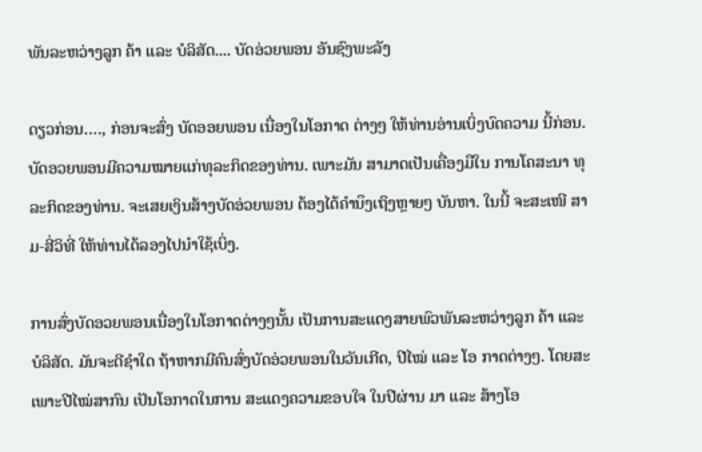ພັນລະຫວ່າງລູກ ຄ້າ ແລະ ບໍລິສັດ.... ບັດອ່ວຍພອນ ອັນຊົງພະລັງ

ດຽວກ່ອນ…., ກ່ອນຈະສົ່ງ ບັດອອຍພອນ ເນື່ອງໃນໂອກາດ ຕ່າງໆ ໃຫ້ທ່ານອ່ານເບິ່ງບົດຄວາມ ນີ້ກ່ອນ. ບັດອວຍພອນມີຄວາມໝາຍແກ່ທຸລະກິດຂອງທ່ານ. ເພາະມັນ ສາມາດເປັນເຄື່ອງມືໃນ ການໂຄສະນາ ທຸລະກິດຂອງທ່ານ. ຈະເສຍເງິນສ້າງບັດອ່ວຍພອນ ຕ້ອງໄດ້ຄຳນຶງເຖິງຫຼາຍໆ ບັນຫາ. ໃນນີ້ ຈະສະເໜີ ສາມ-ສີ່ວິທີ່ ໃຫ້ທ່ານໄດ້ລອງໄປນຳໃຊ້ເບິ່ງ.

ການສົ່ງບັດອວຍພອນເນື່ອງໃນໂອກາດຕ່າງໆນັ້ນ ເປັນການສະແດງສາຍພົວພັນລະຫວ່າງລູກ ຄ້າ ແລະ ບໍລິສັດ. ມັນຈະດີຊຳໃດ ຖ້າຫາກມີຄົນສົ່ງບັດອ່ວຍພອນໃນວັນເກີດ, ປີໄໝ່ ແລະ ໂອ ກາດຕ່າງໆ. ໂດຍສະເພາະປີໄໝ່ສາກົນ ເປັນໂອກາດໃນການ ສະແດງຄວາມຂອບໃຈ ໃນປີຜ່ານ ມາ ແລະ ສ້າງໂອ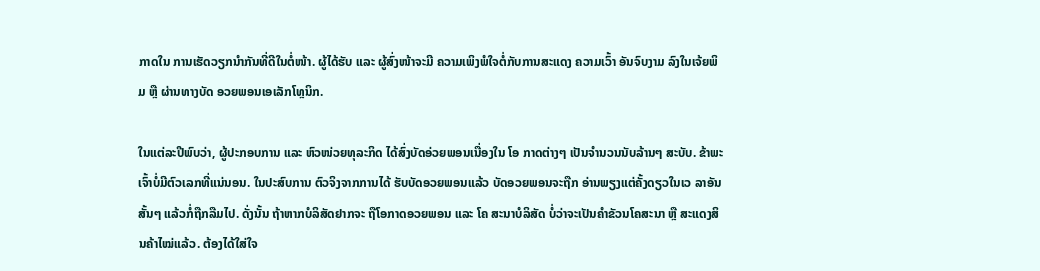ກາດໃນ ການເຮັດວຽກນຳກັນທີ່ດີໃນຕໍ່ໜ້າ. ຜູ້ໄດ້ຮັບ ແລະ ຜູ້ສົ່ງໜ້າຈະມີ ຄວາມເພິງພໍໃຈຕໍ່ກັບການສະແດງ ຄວາມເວົ້າ ອັນຈົບງາມ ລົງໃນເຈ້ຍພິມ ຫຼື ຜ່ານທາງບັດ ອວຍພອນເອເລັກໂທຼນິກ.

ໃນແຕ່ລະປີພົບວ່າ, ຜູ້ປະກອບການ ແລະ ຫົວໜ່ວຍທຸລະກິດ ໄດ້ສົ່ງບັດອ່ວຍພອນເນື່ອງໃນ ໂອ ກາດຕ່າງໆ ເປັນຈຳນວນນັບລ້ານໆ ສະບັບ. ຂ້າພະເຈົ້າບໍ່ມີຕົວເລກທີ່ແນ່ນອນ. ໃນປະສົບການ ຕົວຈິງຈາກການໄດ້ ຮັບບັດອວຍພອນແລ້ວ ບັດອວຍພອນຈະຖືກ ອ່ານພຽງແຕ່ຄັ້ງດຽວໃນເວ ລາອັນສັ້ນໆ ແລ້ວກໍ່ຖືກລືມໄປ. ດັ່ງນັ້ນ ຖ້າຫາກບໍລິສັດຢາກຈະ ຖືໂອກາດອວຍພອນ ແລະ ໂຄ ສະນາບໍລິສັດ ບໍ່ວ່າຈະເປັນຄຳຂັວນໂຄສະນາ ຫຼື ສະແດງສິນຄ້າໄໝ່ແລ້ວ. ຕ້ອງໄດ້ໃສ່ໃຈ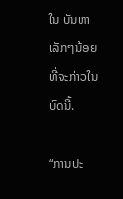ໃນ ບັນຫາເລັກໆນ້ອຍ ທີ່ຈະກ່າວໃນບົດນີ້.

“ການປະ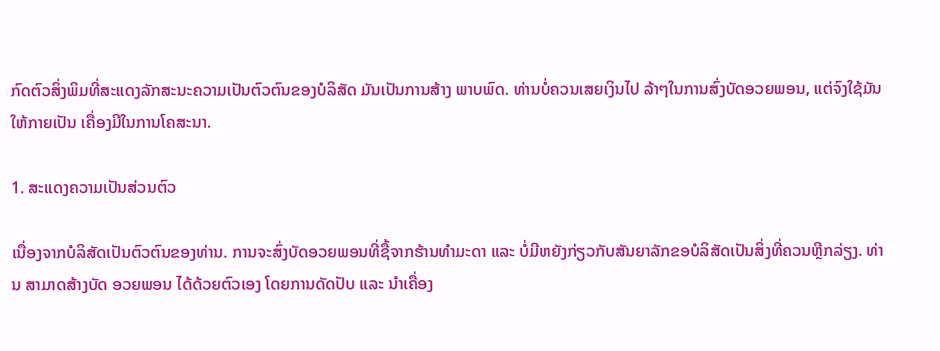ກົດຕົວສິ່ງພິມທີ່ສະແດງລັກສະນະຄວາມເປັນຕົວຕົນຂອງບໍລິສັດ ມັນເປັນການສ້າງ ພາບພົດ. ທ່ານບໍ່ຄວນເສຍເງິນໄປ ລ້າໆໃນການສົ່ງບັດອວຍພອນ, ແຕ່ຈົງໃຊ້ມັນໃຫ້ກາຍເປັນ ເຄື່ອງມີໃນການໂຄສະນາ.

1. ສະແດງຄວາມເປັນສ່ວນຕົວ

ເນື່ອງຈາກບໍລິສັດເປັນຕົວຕົນຂອງທ່ານ. ການຈະສົ່ງບັດອວຍພອນທີ່ຊື້ຈາກຮ້ານທຳມະດາ ແລະ ບໍ່ມີຫຍັງກ່ຽວກັບສັນຍາລັກຂອບໍລິສັດເປັນສິ່ງທີ່ຄວນຫຼີກລ່ຽງ. ທ່ານ ສາມາດສ້າງບັດ ອວຍພອນ ໄດ້ດ້ວຍຕົວເອງ ໂດຍການດັດປັບ ແລະ ນຳເຄື່ອງ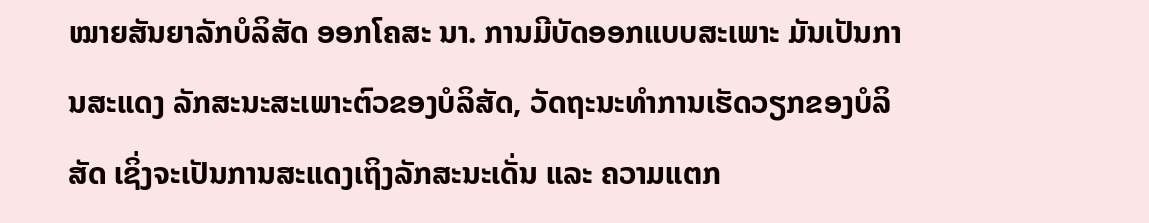ໝາຍສັນຍາລັກບໍລິສັດ ອອກໂຄສະ ນາ. ການມີບັດອອກແບບສະເພາະ ມັນເປັນການສະແດງ ລັກສະນະສະເພາະຕົວຂອງບໍລິສັດ, ວັດຖະນະທຳການເຮັດວຽກຂອງບໍລິສັດ ເຊິ່ງຈະເປັນການສະແດງເຖິງລັກສະນະເດັ່ນ ແລະ ຄວາມແຕກ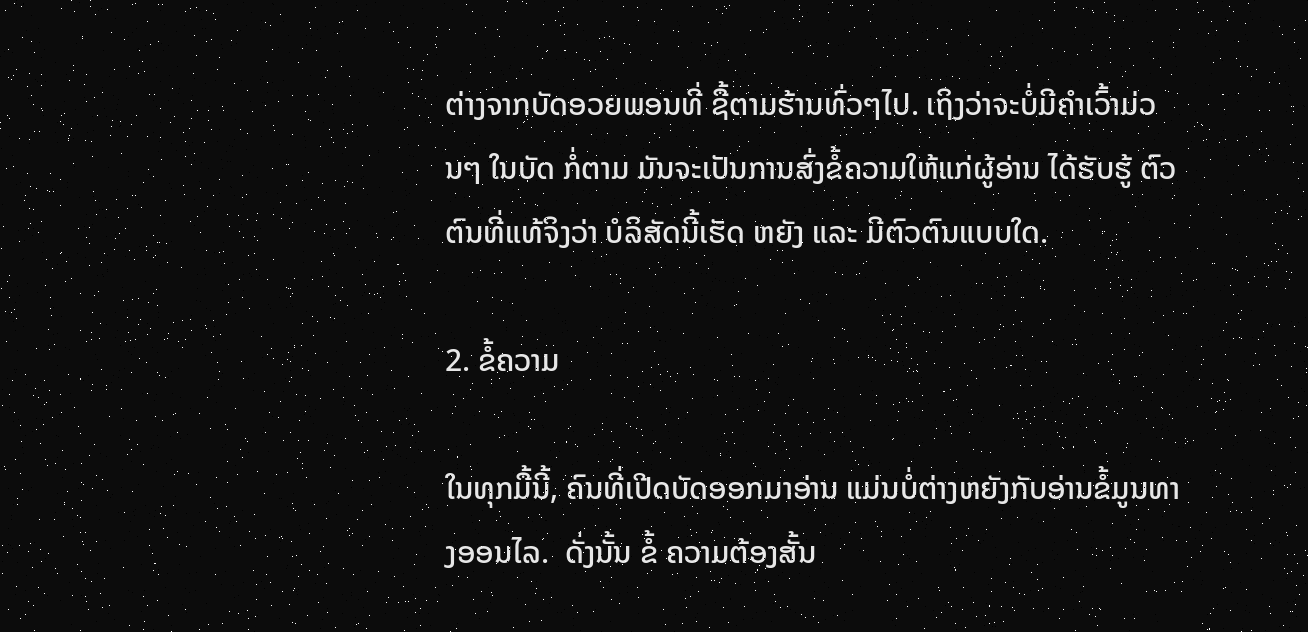ຕ່າງຈາກບັດອວຍພອນທີ່ ຊື້ຕາມຮ້ານທົ່ວໆໄປ. ເຖິງວ່າຈະບໍ່ມີຄຳເວົ້າມ່ວນໆ ໃນບັດ ກໍ່ຕາມ ມັນຈະເປັນການສົ່ງຂໍ້ຄວາມໃຫ້ແກ່ຜູ້ອ່ານ ໄດ້ຮັບຮູ້ ຕົວຕົນທີ່ແທ້ຈິງວ່າ ບໍລິສັດນີ້ເຮັດ ຫຍັງ ແລະ ມີຕົວຕົນແບບໃດ.

2. ຂໍ້ຄວາມ

ໃນທຸກມື້ນີ້, ຄົນທີ່ເປີດບັດອອກມາອ່ານ ແມ່ນບໍ່ຕ່າງຫຍັງກັບອ່ານຂໍ້ມູນທາງອອນໄລ.  ດັ່ງນັ້ນ ຂໍ້ ຄວາມຕ້ອງສັ້ນ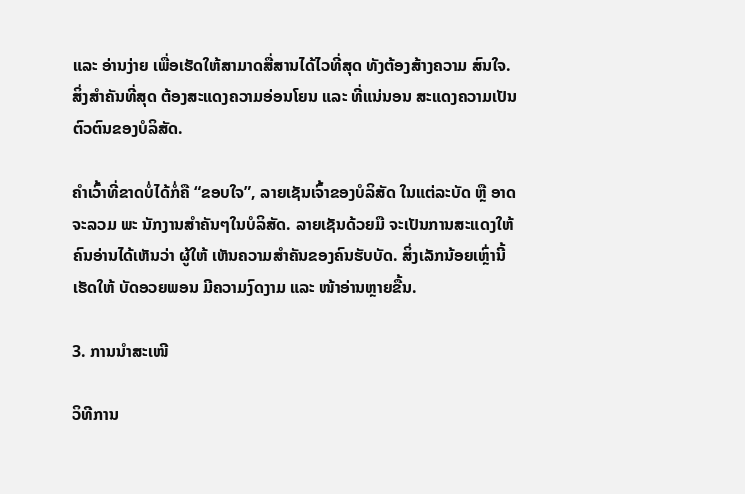ແລະ ອ່ານງ່າຍ ເພື່ອເຮັດໃຫ້ສາມາດສື່ສານໄດ້ໄວທີ່ສຸດ ທັງຕ້ອງສ້າງຄວາມ ສົນໃຈ. ສິ່ງສຳຄັນທີ່ສຸດ ຕ້ອງສະແດງຄວາມອ່ອນໂຍນ ແລະ ທີ່ແນ່ນອນ ສະແດງຄວາມເປັນ ຕົວຕົນຂອງບໍລິສັດ.

ຄຳເວົ້າທີ່ຂາດບໍ່ໄດ້ກໍ່ຄື “ຂອບໃຈ”, ລາຍເຊັນເຈົ້າຂອງບໍລິສັດ ໃນແຕ່ລະບັດ ຫຼື ອາດຈະລວມ ພະ ນັກງານສຳຄັນໆໃນບໍລິສັດ. ລາຍເຊັນດ້ວຍມື ຈະເປັນການສະແດງໃຫ້ຄົນອ່ານໄດ້ເຫັນວ່າ ຜູ້ໃຫ້ ເຫັນຄວາມສຳຄັນຂອງຄົນຮັບບັດ. ສິ່ງເລັກນ້ອຍເຫຼົ່ານີ້ເຮັດໃຫ້ ບັດອວຍພອນ ມີຄວາມງົດງາມ ແລະ ໜ້າອ່ານຫຼາຍຂື້ນ.

3. ການນຳສະເໜີ

ວິທີການ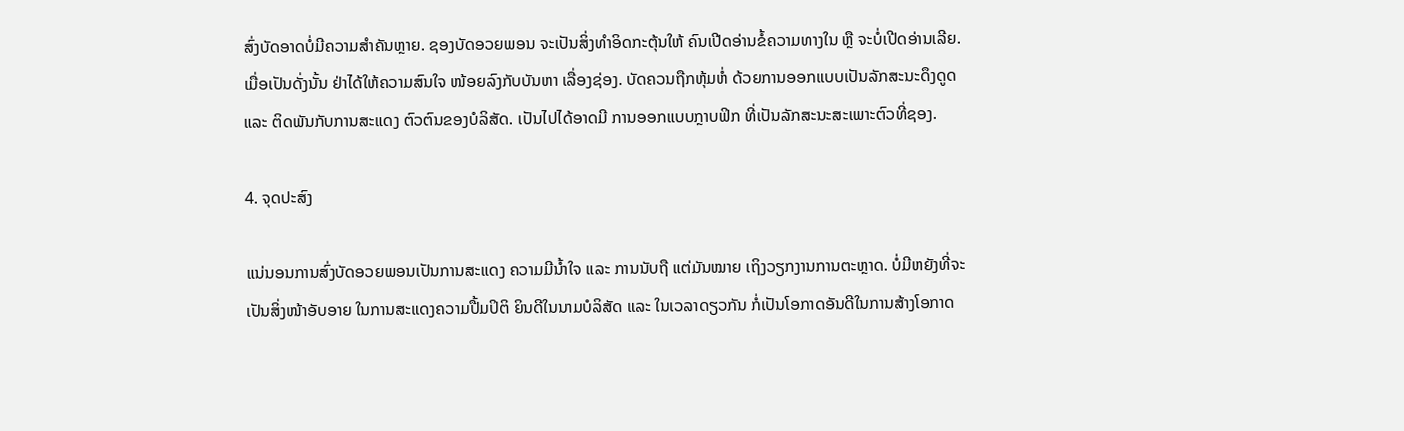ສົ່ງບັດອາດບໍ່ມີຄວາມສຳຄັນຫຼາຍ. ຊອງບັດອວຍພອນ ຈະເປັນສິ່ງທຳອິດກະຕຸ້ນໃຫ້ ຄົນເປີດອ່ານຂໍ້ຄວາມທາງໃນ ຫຼື ຈະບໍ່ເປີດອ່ານເລີຍ. ເມື່ອເປັນດັ່ງນັ້ນ ຢ່າໄດ້ໃຫ້ຄວາມສົນໃຈ ໜ້ອຍລົງກັບບັນຫາ ເລື່ອງຊ່ອງ. ບັດຄວນຖືກຫຸ້ມຫໍ່ ດ້ວຍການອອກແບບເປັນລັກສະນະດຶງດູດ ແລະ ຕິດພັນກັບການສະແດງ ຕົວຕົນຂອງບໍລິສັດ. ເປັນໄປໄດ້ອາດມີ ການອອກແບບກຼາບຟິກ ທີ່ເປັນລັກສະນະສະເພາະຕົວທີ່ຊອງ.

4. ຈຸດປະສົງ

ແນ່ນອນການສົ່ງບັດອວຍພອນເປັນການສະແດງ ຄວາມມີນ້ຳໃຈ ແລະ ການນັບຖື ແຕ່ມັນໝາຍ ເຖິງວຽກງານການຕະຫຼາດ. ບໍ່ມີຫຍັງທີ່ຈະເປັນສິ່ງໜ້າອັບອາຍ ໃນການສະແດງຄວາມປື້ມປິຕິ ຍິນດີໃນນາມບໍລິສັດ ແລະ ໃນເວລາດຽວກັນ ກໍ່ເປັນໂອກາດອັນດີໃນການສ້າງໂອກາດ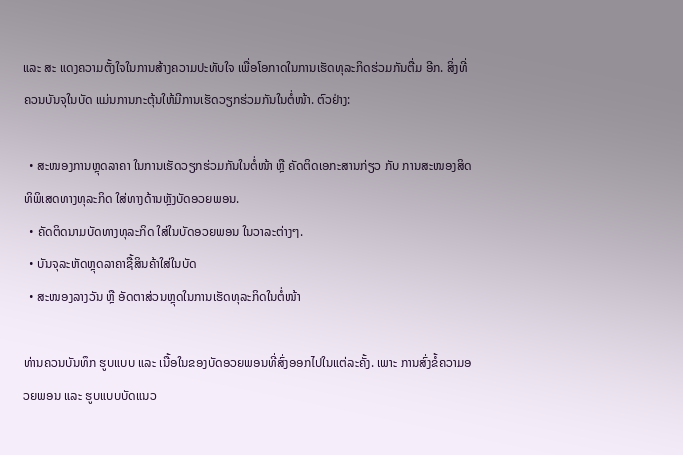ແລະ ສະ ແດງຄວາມຕັ້ງໃຈໃນການສ້າງຄວາມປະທັບໃຈ ເພື່ອໂອກາດໃນການເຮັດທຸລະກິດຮ່ວມກັນຕື່ມ ອີກ. ສິ່ງທີ່ຄວນບັນຈຸໃນບັດ ແມ່ນການກະຕຸ້ນໃຫ້ມີການເຮັດວຽກຮ່ວມກັນໃນຕໍ່ໜ້າ. ຕົວຢ່າງ:

  • ສະໜອງການຫຼຸດລາຄາ ໃນການເຮັດວຽກຮ່ວມກັນໃນຕໍ່ໜ້າ ຫຼື ຄັດຕິດເອກະສານກ່ຽວ ກັບ ການສະໜອງສິດທິພິເສດທາງທຸລະກິດ ໃສ່ທາງດ້ານຫຼັງບັດອວຍພອນ.
  • ຄັດຕິດນາມບັດທາງທຸລະກິດ ໃສ່ໃນບັດອວຍພອນ ໃນວາລະຕ່າງໆ.
  • ບັນຈຸລະຫັດຫຼຸດລາຄາຊື້ສິນຄ້າໃສ່ໃນບັດ
  • ສະໜອງລາງວັນ ຫຼື ອັດຕາສ່ວນຫຼຸດໃນການເຮັດທຸລະກິດໃນຕໍ່ໜ້າ

ທ່ານຄວນບັນທຶກ ຮູບແບບ ແລະ ເນື້ອໃນຂອງບັດອວຍພອນທີ່ສົ່ງອອກໄປໃນແຕ່ລະຄັ້ງ. ເພາະ ການສົ່ງຂໍ້ຄວາມອວຍພອນ ແລະ ຮູບແບບບັດແນວ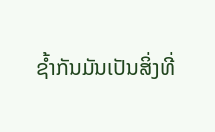ຊ້ຳກັນມັນເປັນສິ່ງທີ່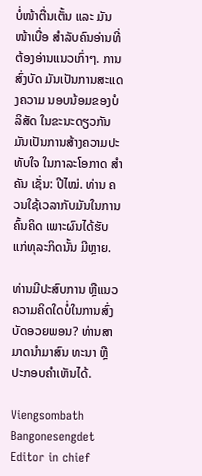ບໍ່ໜ້າຕື່ນເຕັ້ນ ແລະ ມັນໜ້າເບື່ອ ສຳລັບຄົນອ່ານທີ່ຕ້ອງອ່ານແນວເກົ່າໆ. ການສົ່ງບັດ ມັນເປັນການສະແດງຄວາມ ນອບນ້ອມຂອງບໍລິສັດ ໃນຂະນະດຽວກັນ ມັນເປັນການສ້າງຄວາມປະທັບໃຈ ໃນກາລະໂອກາດ ສຳຄັນ ເຊັ່ນ: ປີໄໝ່. ທ່ານ ຄວນໃຊ້ເວລາກັບມັນໃນການຄົ້ນຄິດ ເພາະຜົນໄດ້ຮັບແກ່ທຸລະກິດນັ້ນ ມີຫຼາຍ.

ທ່ານມີປະສົບການ ຫຼືແນວຄວາມຄິດໃດບໍ່ໃນການສົ່ງບັດອວຍພອນ? ທ່ານສາມາດນຳມາສົນ ທະນາ ຫຼື ປະກອບຄຳເຫັນໄດ້.

Viengsombath Bangonesengdet Editor in chief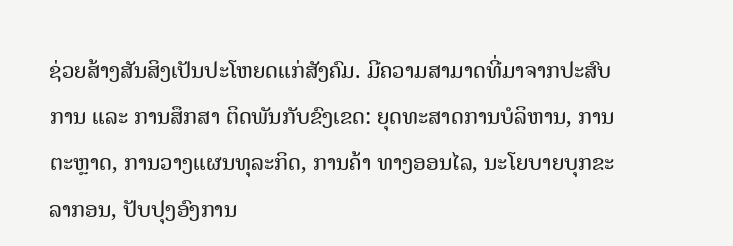ຊ່ວຍສ້າງສັນສິງເປັນປະໂຫຍດແກ່ສັງຄົມ. ມີຄວາມສາມາດທີ່ມາຈາກປະສົບການ ແລະ ການສຶກສາ ຕິດພັນກັບຂົງເຂດ: ຍຸດທະສາດການບໍລິຫານ, ການຕະຫຼາດ, ການວາງແຜນທຸລະກິດ, ການຄ້າ ທາງອອນໄລ, ນະໂຍບາຍບຸກຂະລາກອນ, ປັບປຸງອົງການ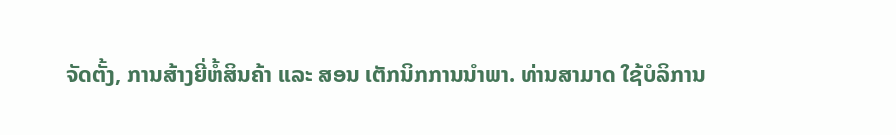ຈັດຕັ້ງ, ການສ້າງຍີ່ຫໍ້ສິນຄ້າ ແລະ ສອນ ເຕັກນິກການນຳພາ. ທ່ານສາມາດ ໃຊ້ບໍລິການ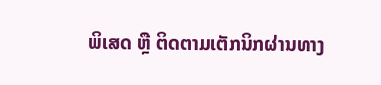ພິເສດ ຫຼື ຕິດຕາມເຕັກນິກຜ່ານທາງ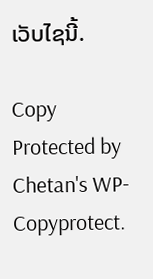ເວັບໄຊນີ້.

Copy Protected by Chetan's WP-Copyprotect.